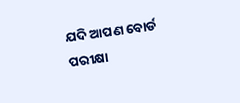ଯଦି ଆପଣ ବୋର୍ଡ ପରୀକ୍ଷା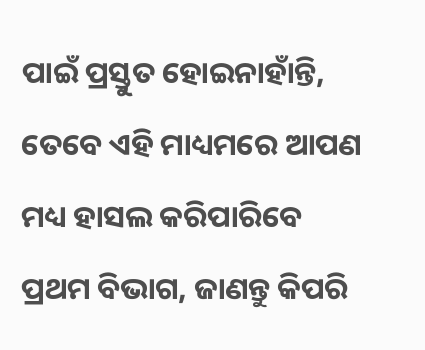ପାଇଁ ପ୍ରସ୍ତୁତ ହୋଇନାହାଁନ୍ତି, ତେବେ ଏହି ମାଧ୍ୟମରେ ଆପଣ ମଧ୍ୟ ହାସଲ କରିପାରିବେ ପ୍ରଥମ ବିଭାଗ, ଜାଣନ୍ତୁ କିପରି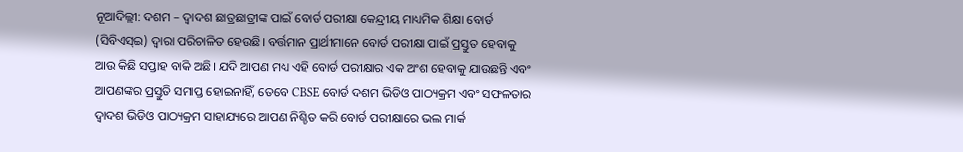ନୂଆଦିଲ୍ଲୀ: ଦଶମ – ଦ୍ୱାଦଶ ଛାତ୍ରଛାତ୍ରୀଙ୍କ ପାଇଁ ବୋର୍ଡ ପରୀକ୍ଷା କେନ୍ଦ୍ରୀୟ ମାଧ୍ୟମିକ ଶିକ୍ଷା ବୋର୍ଡ (ସିବିଏସ୍ଇ) ଦ୍ୱାରା ପରିଚାଳିତ ହେଉଛି। ବର୍ତ୍ତମାନ ପ୍ରାର୍ଥୀମାନେ ବୋର୍ଡ ପରୀକ୍ଷା ପାଇଁ ପ୍ରସ୍ତୁତ ହେବାକୁ ଆଉ କିଛି ସପ୍ତାହ ବାକି ଅଛି। ଯଦି ଆପଣ ମଧ୍ୟ ଏହି ବୋର୍ଡ ପରୀକ୍ଷାର ଏକ ଅଂଶ ହେବାକୁ ଯାଉଛନ୍ତି ଏବଂ ଆପଣଙ୍କର ପ୍ରସ୍ତୁତି ସମାପ୍ତ ହୋଇନାହିଁ, ତେବେ CBSE ବୋର୍ଡ ଦଶମ ଭିଡିଓ ପାଠ୍ୟକ୍ରମ ଏବଂ ସଫଳତାର ଦ୍ୱାଦଶ ଭିଡିଓ ପାଠ୍ୟକ୍ରମ ସାହାଯ୍ୟରେ ଆପଣ ନିଶ୍ଚିତ କରି ବୋର୍ଡ ପରୀକ୍ଷାରେ ଭଲ ମାର୍କ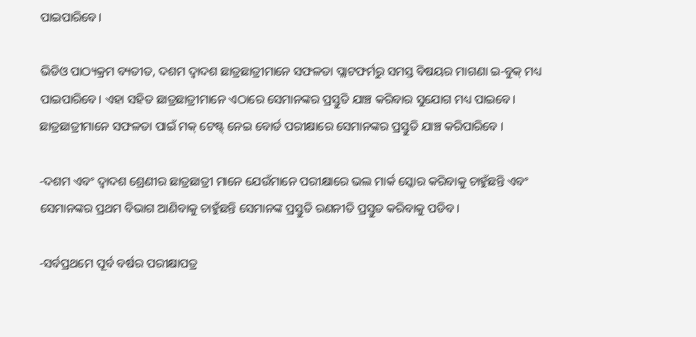ପାଇପାରିବେ।

ଭିଡିଓ ପାଠ୍ୟକ୍ରମ ବ୍ୟତୀତ, ଦଶମ ଦ୍ୱାଦଶ ଛାତ୍ରଛାତ୍ରୀମାନେ ସଫଳତା ପ୍ଲାଟଫର୍ମରୁ ସମସ୍ତ ବିଷୟର ମାଗଣା ଇ-ବୁକ୍ ମଧ୍ୟ ପାଇପାରିବେ। ଏହା ସହିତ ଛାତ୍ରଛାତ୍ରୀମାନେ ଏଠାରେ ସେମାନଙ୍କର ପ୍ରସ୍ତୁତି ଯାଞ୍ଚ କରିବାର ସୁଯୋଗ ମଧ୍ୟ ପାଇବେ। ଛାତ୍ରଛାତ୍ରୀମାନେ ସଫଳତା ପାଇଁ ମକ୍ ଟେଷ୍ଟ୍ ନେଇ ବୋର୍ଡ ପରୀକ୍ଷାରେ ସେମାନଙ୍କର ପ୍ରସ୍ତୁତି ଯାଞ୍ଚ କରିପାରିବେ ।

-ଦଶମ ଏବଂ ଦ୍ୱାଦଶ ଶ୍ରେଣୀର ଛାତ୍ରଛାତ୍ରୀ ମାନେ ଯେଉଁମାନେ ପରୀକ୍ଷାରେ ଭଲ ମାର୍କ ସ୍କୋର କରିବାକୁ ଚାହୁଁଛନ୍ତି ଏବଂ ସେମାନଙ୍କର ପ୍ରଥମ ବିଭାଗ ଆଣିବାକୁ ଚାହୁଁଛନ୍ତି ସେମାନଙ୍କ ପ୍ରସ୍ତୁତି ରଣନୀତି ପ୍ରସ୍ତୁତ କରିବାକୁ ପଡିବ।

-ସର୍ବପ୍ରଥମେ ପୂର୍ବ ବର୍ଷର ପରୀକ୍ଷାପତ୍ର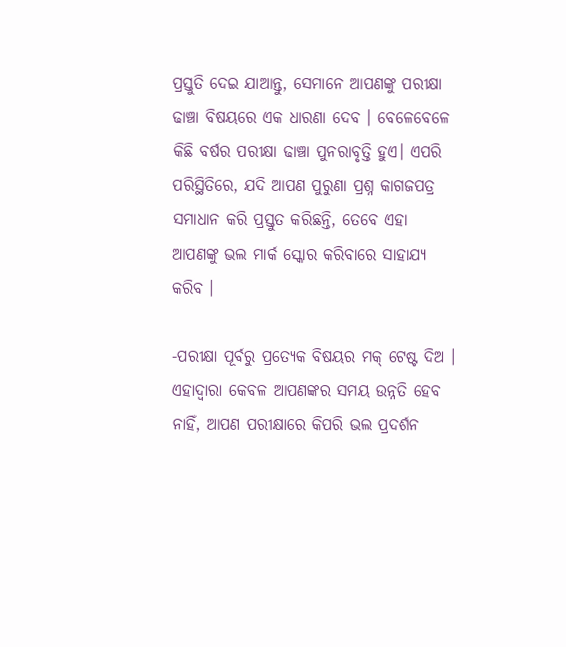ପ୍ରସ୍ତୁତି ଦେଇ ଯାଆନ୍ତୁ, ସେମାନେ ଆପଣଙ୍କୁ ପରୀକ୍ଷା ଢାଞ୍ଚା ବିଷୟରେ ଏକ ଧାରଣା ଦେବ । ବେଳେବେଳେ କିଛି ବର୍ଷର ପରୀକ୍ଷା ଢାଞ୍ଚା ପୁନରାବୃତ୍ତି ହୁଏ। ଏପରି ପରିସ୍ଥିତିରେ, ଯଦି ଆପଣ ପୁରୁଣା ପ୍ରଶ୍ନ କାଗଜପତ୍ର ସମାଧାନ କରି ପ୍ରସ୍ତୁତ କରିଛନ୍ତି, ତେବେ ଏହା ଆପଣଙ୍କୁ ଭଲ ମାର୍କ ସ୍କୋର କରିବାରେ ସାହାଯ୍ୟ କରିବ ।

-ପରୀକ୍ଷା ପୂର୍ବରୁ ପ୍ରତ୍ୟେକ ବିଷୟର ମକ୍ ଟେଷ୍ଟ ଦିଅ । ଏହାଦ୍ୱାରା କେବଳ ଆପଣଙ୍କର ସମୟ ଉନ୍ନତି ହେବ ନାହିଁ, ଆପଣ ପରୀକ୍ଷାରେ କିପରି ଭଲ ପ୍ରଦର୍ଶନ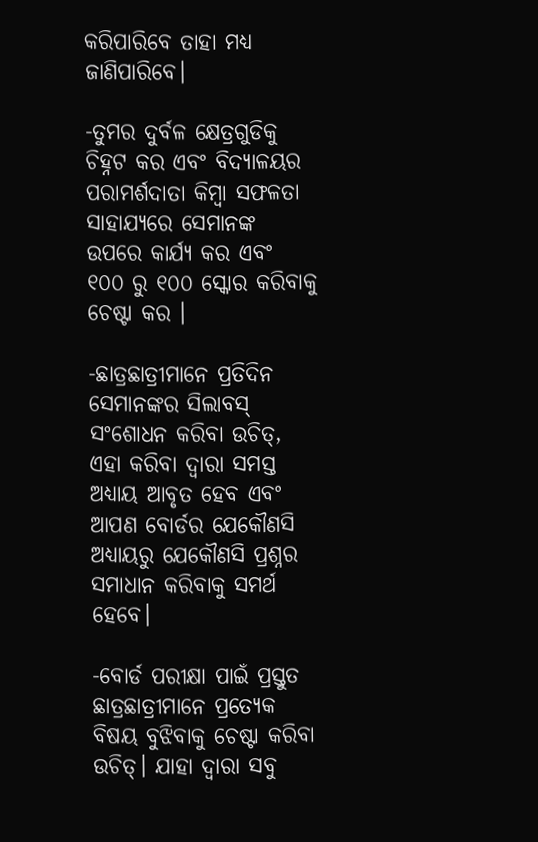କରିପାରିବେ ତାହା ମଧ୍ୟ ଜାଣିପାରିବେ।

-ତୁମର ଦୁର୍ବଳ କ୍ଷେତ୍ରଗୁଡିକୁ ଚିହ୍ନଟ କର ଏବଂ ବିଦ୍ୟାଳୟର ପରାମର୍ଶଦାତା କିମ୍ବା ସଫଳତା ସାହାଯ୍ୟରେ ସେମାନଙ୍କ ଉପରେ କାର୍ଯ୍ୟ କର ଏବଂ ୧୦୦ ରୁ ୧୦୦ ସ୍କୋର କରିବାକୁ ଚେଷ୍ଟା କର ।

-ଛାତ୍ରଛାତ୍ରୀମାନେ ପ୍ରତିଦିନ ସେମାନଙ୍କର ସିଲାବସ୍ ସଂଶୋଧନ କରିବା ଉଚିତ୍, ଏହା କରିବା ଦ୍ୱାରା ସମସ୍ତ ଅଧ୍ୟାୟ ଆବୃତ ହେବ ଏବଂ ଆପଣ ବୋର୍ଡର ଯେକୌଣସି ଅଧ୍ୟାୟରୁ ଯେକୌଣସି ପ୍ରଶ୍ନର ସମାଧାନ କରିବାକୁ ସମର୍ଥ ହେବେ।

-ବୋର୍ଡ ପରୀକ୍ଷା ପାଇଁ ପ୍ରସ୍ତୁତ ଛାତ୍ରଛାତ୍ରୀମାନେ ପ୍ରତ୍ୟେକ ବିଷୟ ବୁଝିବାକୁ ଚେଷ୍ଟା କରିବା ଉଚିତ୍। ଯାହା ଦ୍ୱାରା ସବୁ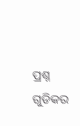ପ୍ରଶ୍ନ ଗୁଡିକର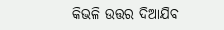କିଭଳି ଉତ୍ତର ଦିଆଯିବ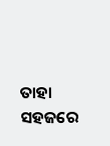ତାହା ସହଜରେ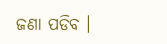ଜଣା ପଡିବ ।